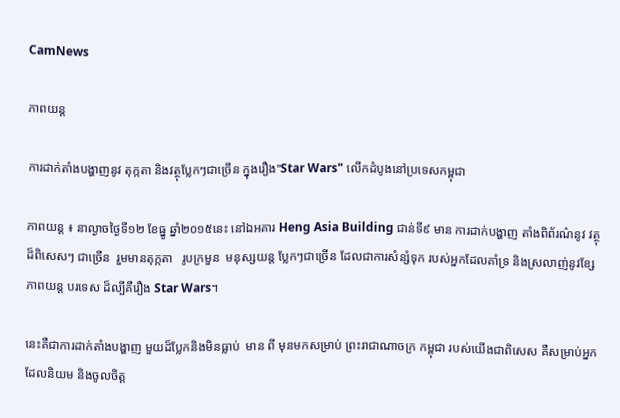CamNews

ភាពយន្ត

ការដាក់តាំងបង្ហាញនូវ តុក្កតា និងវត្ថុប្លែកៗជាច្រើន ក្នុងរឿង"Star Wars" លើកដំបូងនៅប្រទេសកម្ពុជា

ភាពយន្ត ៖ នាល្ងាចថ្ងៃទី១២ ខែធ្នូ ឆ្នាំ២០១៥នេះ នៅឯអគារ Heng Asia Building ជាន់ទី៩ មាន ការដាក់បង្ហាញ តាំងពិព័រណ៌នូវ វត្ថុដ៏ពិសេសៗ ជាច្រើន  រួមមានតុក្កតា   រូបក្រមួន  មនុស្សយន្ត ប្លែកៗជាច្រើន ដែលជាការសំន្សំទុក របស់អ្នកដែលគាំទ្រ និងស្រលាញ់នូវខ្សែភាពយន្ត បរទេស ដ៏ល្បីគឺរឿង Star Wars។

នេះគឺជាការដាក់តាំងបង្ហាញ មួយដ៏ប្លែកនិងមិនធ្លាប់  មាន ពី មុនមកសម្រាប់ ព្រះរាជាណាចក្រ កម្ពុជា របស់យើងជាពិសេស គឺសម្រាប់អ្នកដែលនិយម និងចូលចិត្ត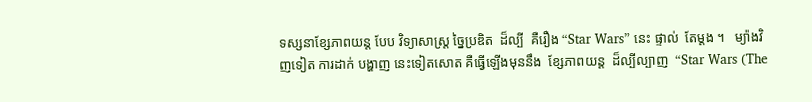ទស្សនាខ្សែភាពយន្ត បែប វិទ្យាសាស្ត្រ ច្នៃប្រឌិត  ដ៏ល្បី  គឺរឿង “Star Wars” នេះ ផ្ទាល់  តែម្តង ។   ម្យ៉ាងវិញទៀត ការដាក់ បង្ហាញ នេះទៀតសោត គឺធ្វើឡើងមុននឹង  ខ្សែភាពយន្ត  ដ៏ល្បីល្បាញ  “Star Wars (The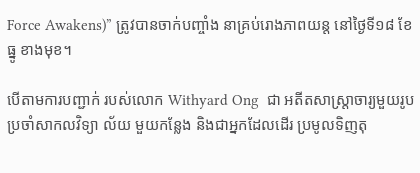Force Awakens)” ត្រូវបានចាក់បញ្ចាំង នាគ្រប់រោងភាពយន្ត នៅថ្ងៃទី១៨ ខែធ្នូ ខាងមុខ។

បើតាមការបញ្ជាក់ របស់លោក Withyard Ong  ជា អតីតសាស្ត្រាចារ្យមួយរូប ប្រចាំសាកលវិទ្យា ល័យ មួយកន្លែង និងជាអ្នកដែលដើរ ប្រមូលទិញតុ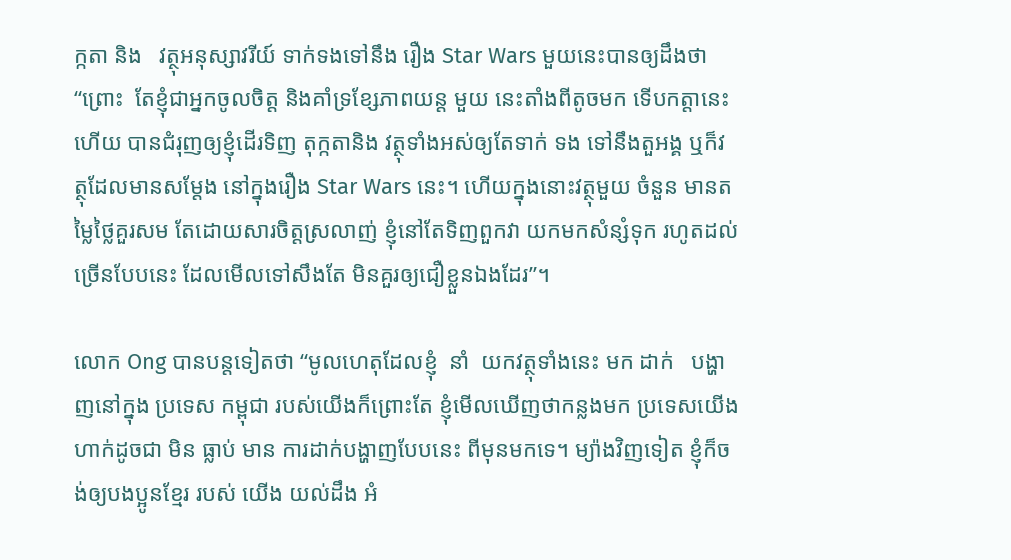ក្កតា និង   វត្ថុអនុស្សាវរីយ៍ ទាក់ទងទៅនឹង រឿង Star Wars មួយនេះបានឲ្យដឹងថា “ព្រោះ  តែខ្ញុំជាអ្នកចូលចិត្ត និងគាំទ្រខ្សែភាពយន្ត មួយ នេះតាំងពីតូចមក ទើបកត្តានេះហើយ បានជំរុញឲ្យខ្ញុំដើរទិញ តុក្កតានិង វត្ថុទាំងអស់ឲ្យតែទាក់ ទង ទៅនឹងតួអង្គ ឬក៏វត្ថុដែលមានសម្តែង នៅក្នុងរឿង Star Wars នេះ។ ហើយក្នុងនោះវត្ថុមួយ ចំនួន មានតម្លៃថ្លៃគួរសម តែដោយសារចិត្តស្រលាញ់ ខ្ញុំនៅតែទិញពួកវា យកមកសំន្សំទុក រហូតដល់ច្រើនបែបនេះ ដែលមើលទៅសឹងតែ មិនគួរឲ្យជឿខ្លួនឯងដែរ”។

លោក Ong បានបន្តទៀតថា “មូលហេតុដែលខ្ញុំ  នាំ  យកវត្ថុទាំងនេះ មក ដាក់   បង្ហាញនៅក្នុង ប្រទេស កម្ពុជា របស់យើងក៏ព្រោះតែ ខ្ញុំមើលឃើញថាកន្លងមក ប្រទេសយើងហាក់ដូចជា មិន ធ្លាប់ មាន ការដាក់បង្ហាញបែបនេះ ពីមុនមកទេ។ ម្យ៉ាងវិញទៀត ខ្ញុំក៏ចង់ឲ្យបងប្អូនខ្មែរ របស់ យើង យល់ដឹង អំ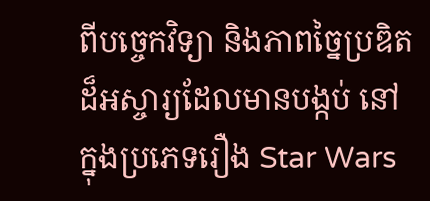ពីបច្ចេកវិទ្យា និងភាពច្នៃប្រឌិត ដ៏អស្ចារ្យដែលមានបង្កប់ នៅក្នុងប្រភេទរឿង Star Wars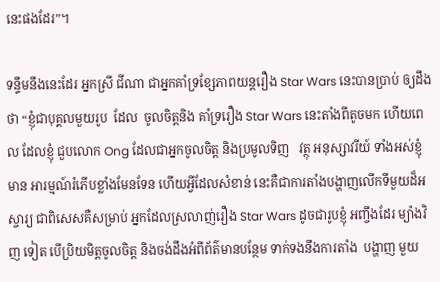នេះផងដែរ”។

ទន្ទឹមនឹងនេះដែរ អ្នកស្រី ជីណា ជាអ្នកគាំទ្រខ្សែភាពយន្តរឿង Star Wars នេះបានប្រាប់ ឲ្យដឹង ថា “ខ្ញុំជាបុគ្គលមួយរូប  ដែល  ចូលចិត្តនិង គាំទ្ររឿង Star Wars នេះតាំងពីតូចមក ហើយពេល ដែលខ្ញុំ ជួបលោក Ong ដែលជាអ្នកចូលចិត្ត និងប្រមូលទិញ   វត្ថុ អនុស្សាវរីយ៍ ទាំងអស់ខ្ញុំមាន អារម្មណ៍រំភើបខ្លាំងមែនទែន ហើយអ្វីដែលសំខាន់ នេះគឺជាការតាំងបង្ហាញលើកទីមួយដ៏អស្ចារ្យ ជាពិសេសគឺសម្រាប់ អ្នកដែលស្រលាញ់រឿង Star Wars ដូចជារូបខ្ញុំ អញ្ចឹងដែរ ម្យ៉ាងវិញ ទៀត បើប្រិយមិត្តចូលចិត្ត និងចង់ដឹងអំពីព័ត៌មានបន្ថែម ទាក់ទងនឹងការតាំង  បង្ហាញ មួយ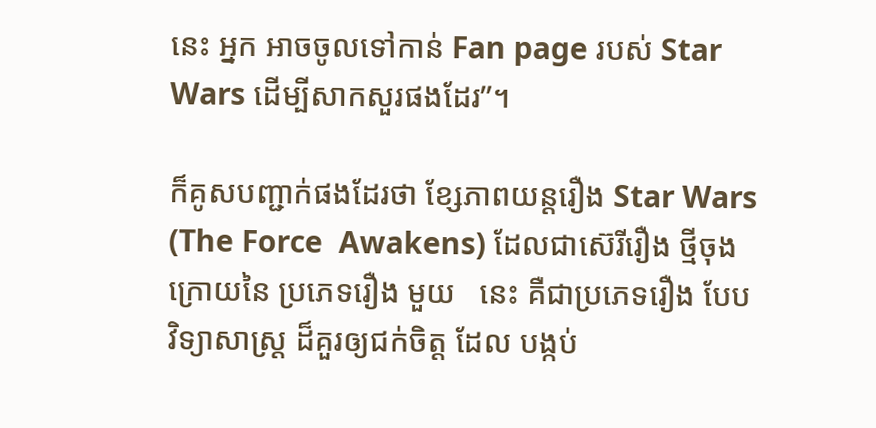នេះ អ្នក អាចចូលទៅកាន់ Fan page របស់ Star Wars ដើម្បីសាកសួរផងដែរ”។

ក៏គូសបញ្ជាក់ផងដែរថា ខ្សែភាពយន្តរឿង Star Wars (The Force  Awakens) ដែលជាស៊េរីរឿង ថ្មីចុងក្រោយនៃ ប្រភេទរឿង មួយ   នេះ គឺជាប្រភេទរឿង បែបវិទ្យាសាស្ត្រ ដ៏គួរឲ្យជក់ចិត្ត ដែល បង្កប់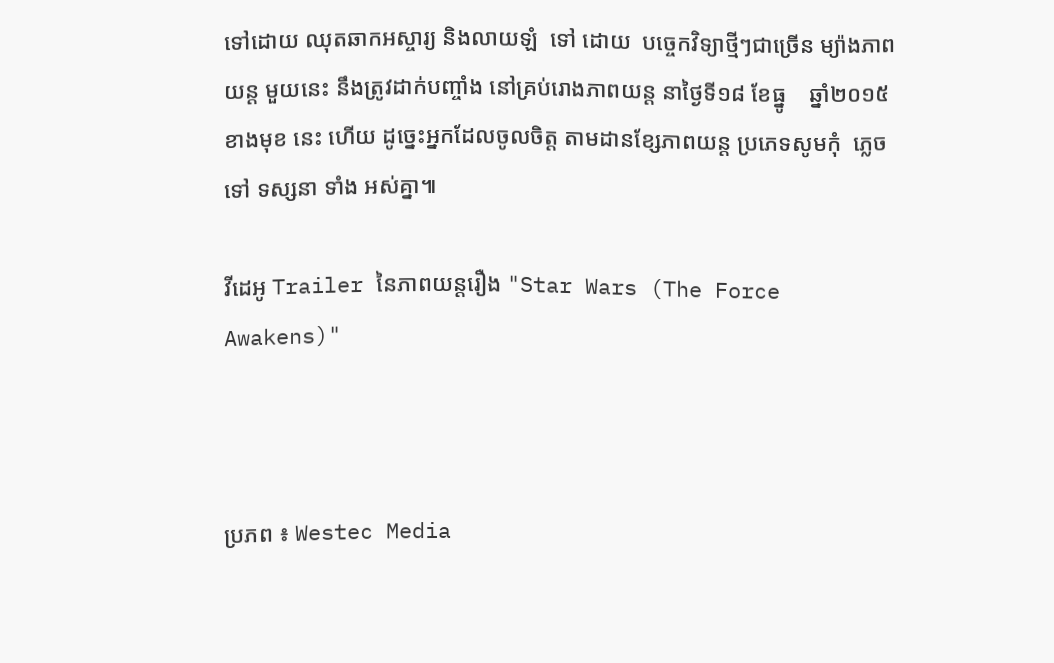ទៅដោយ ឈុតឆាកអស្ចារ្យ និងលាយឡំ  ទៅ ដោយ  បច្ចេកវិទ្យាថ្មីៗជាច្រើន ម្យ៉ាងភាព យន្ត មួយនេះ នឹងត្រូវដាក់បញ្ចាំង នៅគ្រប់រោងភាពយន្ត នាថ្ងៃទី១៨ ខែធ្នូ    ឆ្នាំ២០១៥ ខាងមុខ នេះ ហើយ ដូច្នេះអ្នកដែលចូលចិត្ត តាមដានខ្សែភាពយន្ត ប្រភេទសូមកុំ  ភ្លេចទៅ ទស្សនា ទាំង អស់គ្នា៕

វីដេអូ Trailer នៃភាពយន្តរឿង "Star Wars (The Force Awakens)"



ប្រភព ៖ Westec Media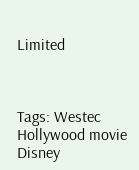Limited



Tags: Westec Hollywood movie Disney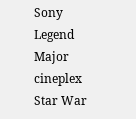Sony Legend Major cineplex Star War